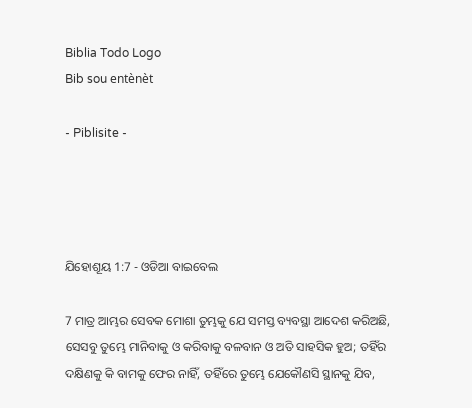Biblia Todo Logo
Bib sou entènèt

- Piblisite -




ଯିହୋଶୂୟ 1:7 - ଓଡିଆ ବାଇବେଲ

7 ମାତ୍ର ଆମ୍ଭର ସେବକ ମୋଶା ତୁମ୍ଭକୁ ଯେ ସମସ୍ତ ବ୍ୟବସ୍ଥା ଆଦେଶ କରିଅଛି, ସେସବୁ ତୁମ୍ଭେ ମାନିବାକୁ ଓ କରିବାକୁ ବଳବାନ ଓ ଅତି ସାହସିକ ହୁଅ; ତହିଁର ଦକ୍ଷିଣକୁ କି ବାମକୁ ଫେର ନାହିଁ, ତହିଁରେ ତୁମ୍ଭେ ଯେକୌଣସି ସ୍ଥାନକୁ ଯିବ,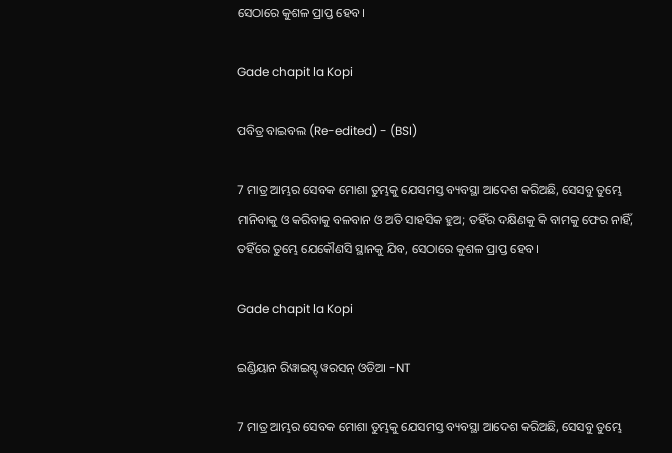ସେଠାରେ କୁଶଳ ପ୍ରାପ୍ତ ହେବ।

Gade chapit la Kopi

ପବିତ୍ର ବାଇବଲ (Re-edited) - (BSI)

7 ମାତ୍ର ଆମ୍ଭର ସେବକ ମୋଶା ତୁମ୍ଭକୁ ଯେସମସ୍ତ ବ୍ୟବସ୍ଥା ଆଦେଶ କରିଅଛି, ସେସବୁ ତୁମ୍ଭେ ମାନିବାକୁ ଓ କରିବାକୁ ବଳବାନ ଓ ଅତି ସାହସିକ ହୁଅ; ତହିଁର ଦକ୍ଷିଣକୁ କି ବାମକୁ ଫେର ନାହିଁ, ତହିଁରେ ତୁମ୍ଭେ ଯେକୌଣସି ସ୍ଥାନକୁ ଯିବ, ସେଠାରେ କୁଶଳ ପ୍ରାପ୍ତ ହେବ।

Gade chapit la Kopi

ଇଣ୍ଡିୟାନ ରିୱାଇସ୍ଡ୍ ୱରସନ୍ ଓଡିଆ -NT

7 ମାତ୍ର ଆମ୍ଭର ସେବକ ମୋଶା ତୁମ୍ଭକୁ ଯେସମସ୍ତ ବ୍ୟବସ୍ଥା ଆଦେଶ କରିଅଛି, ସେସବୁ ତୁମ୍ଭେ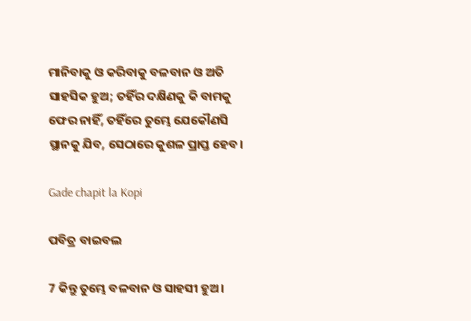ମାନିବାକୁ ଓ କରିବାକୁ ବଳବାନ ଓ ଅତି ସାହସିକ ହୁଅ; ତହିଁର ଦକ୍ଷିଣକୁ କି ବାମକୁ ଫେର ନାହିଁ, ତହିଁରେ ତୁମ୍ଭେ ଯେକୌଣସି ସ୍ଥାନକୁ ଯିବ, ସେଠାରେ କୁଶଳ ପ୍ରାପ୍ତ ହେବ।

Gade chapit la Kopi

ପବିତ୍ର ବାଇବଲ

7 କିନ୍ତୁ ତୁମ୍ଭେ ବଳବାନ ଓ ସାହସୀ ହୁଅ।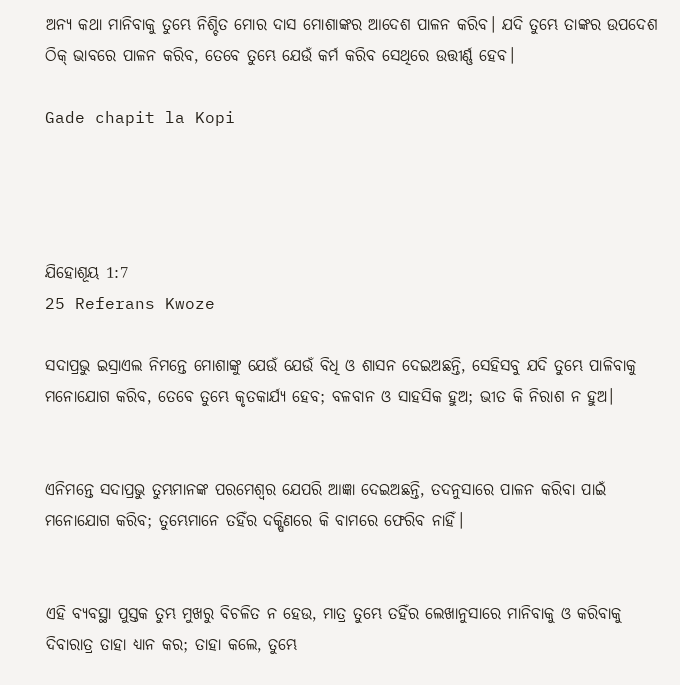ଅନ୍ୟ କଥା ମାନିବାକୁ ତୁମ୍ଭେ ନିଶ୍ଚିତ ମୋର ଦାସ ମୋଶାଙ୍କର ଆଦେଶ ପାଳନ କରିବ। ଯଦି ତୁମ୍ଭେ ତାଙ୍କର ଉପଦେଶ ଠିକ୍ ଭାବରେ ପାଳନ କରିବ, ତେବେ ତୁମ୍ଭେ ଯେଉଁ କର୍ମ କରିବ ସେଥିରେ ଉତ୍ତୀର୍ଣ୍ଣ ହେବ।

Gade chapit la Kopi




ଯିହୋଶୂୟ 1:7
25 Referans Kwoze

ସଦାପ୍ରଭୁ ଇସ୍ରାଏଲ ନିମନ୍ତେ ମୋଶାଙ୍କୁ ଯେଉଁ ଯେଉଁ ବିଧି ଓ ଶାସନ ଦେଇଅଛନ୍ତି, ସେହିସବୁ ଯଦି ତୁମ୍ଭେ ପାଳିବାକୁ ମନୋଯୋଗ କରିବ, ତେବେ ତୁମ୍ଭେ କୃତକାର୍ଯ୍ୟ ହେବ; ବଳବାନ ଓ ସାହସିକ ହୁଅ; ଭୀତ କି ନିରାଶ ନ ହୁଅ।


ଏନିମନ୍ତେ ସଦାପ୍ରଭୁ ତୁମ୍ଭମାନଙ୍କ ପରମେଶ୍ୱର ଯେପରି ଆଜ୍ଞା ଦେଇଅଛନ୍ତି, ତଦନୁସାରେ ପାଳନ କରିବା ପାଇଁ ମନୋଯୋଗ କରିବ; ତୁମ୍ଭେମାନେ ତହିଁର ଦକ୍ଷିଣରେ କି ବାମରେ ଫେରିବ ନାହିଁ।


ଏହି ବ୍ୟବସ୍ଥା ପୁସ୍ତକ ତୁମ୍ଭ ମୁଖରୁ ବିଚଳିତ ନ ହେଉ, ମାତ୍ର ତୁମ୍ଭେ ତହିଁର ଲେଖାନୁସାରେ ମାନିବାକୁ ଓ କରିବାକୁ ଦିବାରାତ୍ର ତାହା ଧ୍ୟାନ କର; ତାହା କଲେ, ତୁମ୍ଭେ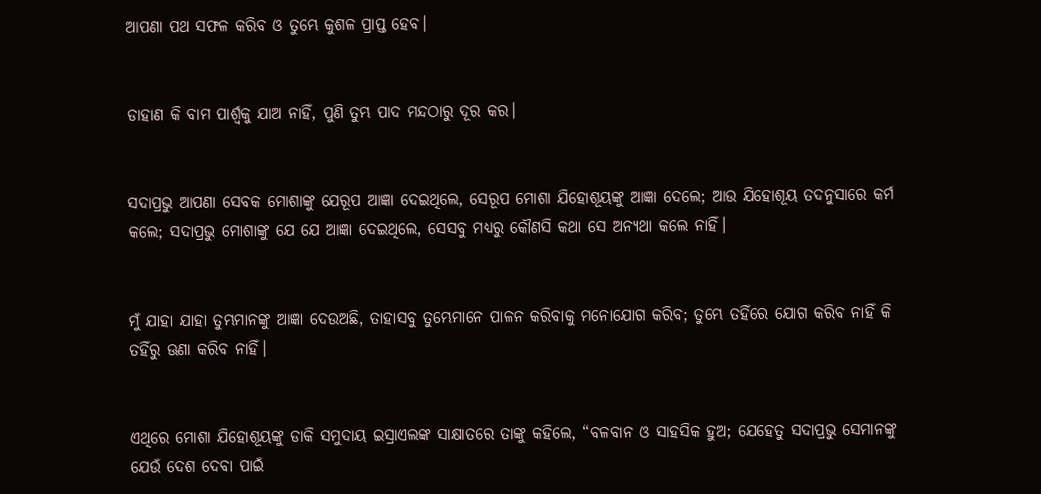ଆପଣା ପଥ ସଫଳ କରିବ ଓ ତୁମ୍ଭେ କୁଶଳ ପ୍ରାପ୍ତ ହେବ।


ଡାହାଣ କି ବାମ ପାର୍ଶ୍ୱକୁ ଯାଅ ନାହିଁ, ପୁଣି ତୁମ୍ଭ ପାଦ ମନ୍ଦଠାରୁ ଦୂର କର।


ସଦାପ୍ରଭୁ ଆପଣା ସେବକ ମୋଶାଙ୍କୁ ଯେରୂପ ଆଜ୍ଞା ଦେଇଥିଲେ, ସେରୂପ ମୋଶା ଯିହୋଶୂୟଙ୍କୁ ଆଜ୍ଞା ଦେଲେ; ଆଉ ଯିହୋଶୂୟ ତଦନୁସାରେ କର୍ମ କଲେ; ସଦାପ୍ରଭୁ ମୋଶାଙ୍କୁ ଯେ ଯେ ଆଜ୍ଞା ଦେଇଥିଲେ, ସେସବୁ ମଧ୍ୟରୁ କୌଣସି କଥା ସେ ଅନ୍ୟଥା କଲେ ନାହିଁ।


ମୁଁ ଯାହା ଯାହା ତୁମ୍ଭମାନଙ୍କୁ ଆଜ୍ଞା ଦେଉଅଛି, ତାହାସବୁ ତୁମ୍ଭେମାନେ ପାଳନ କରିବାକୁ ମନୋଯୋଗ କରିବ; ତୁମ୍ଭେ ତହିଁରେ ଯୋଗ କରିବ ନାହିଁ କି ତହିଁରୁ ଊଣା କରିବ ନାହିଁ।


ଏଥିରେ ମୋଶା ଯିହୋଶୂୟଙ୍କୁ ଡାକି ସମୁଦାୟ ଇସ୍ରାଏଲଙ୍କ ସାକ୍ଷାତରେ ତାଙ୍କୁ କହିଲେ, “ବଳବାନ ଓ ସାହସିକ ହୁଅ; ଯେହେତୁ ସଦାପ୍ରଭୁ ସେମାନଙ୍କୁ ଯେଉଁ ଦେଶ ଦେବା ପାଇଁ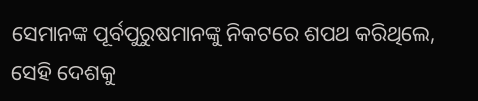ସେମାନଙ୍କ ପୂର୍ବପୁରୁଷମାନଙ୍କୁ ନିକଟରେ ଶପଥ କରିଥିଲେ, ସେହି ଦେଶକୁ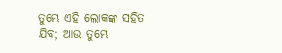ତୁମ୍ଭେ ଏହି ଲୋକଙ୍କ ସହିତ ଯିବ; ଆଉ ତୁମ୍ଭେ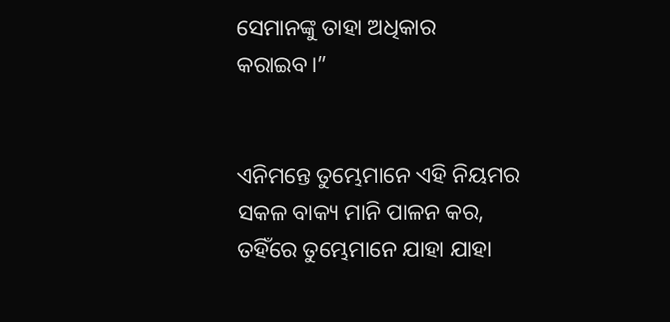ସେମାନଙ୍କୁ ତାହା ଅଧିକାର କରାଇବ।”


ଏନିମନ୍ତେ ତୁମ୍ଭେମାନେ ଏହି ନିୟମର ସକଳ ବାକ୍ୟ ମାନି ପାଳନ କର, ତହିଁରେ ତୁମ୍ଭେମାନେ ଯାହା ଯାହା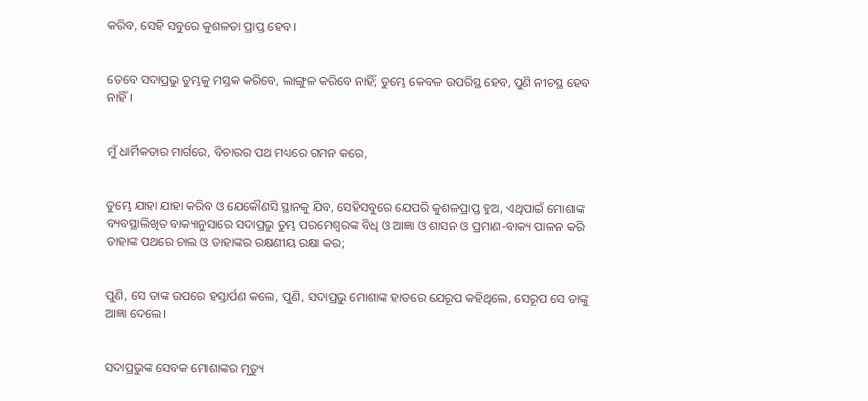କରିବ, ସେହି ସବୁରେ କୁଶଳତା ପ୍ରାପ୍ତ ହେବ।


ତେବେ ସଦାପ୍ରଭୁ ତୁମ୍ଭକୁ ମସ୍ତକ କରିବେ, ଲାଙ୍ଗୁଳ କରିବେ ନାହିଁ; ତୁମ୍ଭେ କେବଳ ଉପରିସ୍ଥ ହେବ, ପୁଣି ନୀଚସ୍ଥ ହେବ ନାହିଁ।


ମୁଁ ଧାର୍ମିକତାର ମାର୍ଗରେ, ବିଚାରର ପଥ ମଧ୍ୟରେ ଗମନ କରେ,


ତୁମ୍ଭେ ଯାହା ଯାହା କରିବ ଓ ଯେକୌଣସି ସ୍ଥାନକୁ ଯିବ, ସେହିସବୁରେ ଯେପରି କୁଶଳପ୍ରାପ୍ତ ହୁଅ, ଏଥିପାଇଁ ମୋଶାଙ୍କ ବ୍ୟବସ୍ଥାଲିଖିତ ବାକ୍ୟାନୁସାରେ ସଦାପ୍ରଭୁ ତୁମ୍ଭ ପରମେଶ୍ୱରଙ୍କ ବିଧି ଓ ଆଜ୍ଞା ଓ ଶାସନ ଓ ପ୍ରମାଣ-ବାକ୍ୟ ପାଳନ କରି ତାହାଙ୍କ ପଥରେ ଚାଲ ଓ ତାହାଙ୍କର ରକ୍ଷଣୀୟ ରକ୍ଷା କର;


ପୁଣି, ସେ ତାଙ୍କ ଉପରେ ହସ୍ତାର୍ପଣ କଲେ, ପୁଣି, ସଦାପ୍ରଭୁ ମୋଶାଙ୍କ ହାତରେ ଯେରୂପ କହିଥିଲେ, ସେରୂପ ସେ ତାଙ୍କୁ ଆଜ୍ଞା ଦେଲେ।


ସଦାପ୍ରଭୁଙ୍କ ସେବକ ମୋଶାଙ୍କର ମୃତ୍ୟୁ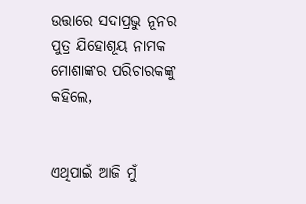ଉତ୍ତାରେ ସଦାପ୍ରଭୁ ନୂନର ପୁତ୍ର ଯିହୋଶୂୟ ନାମକ ମୋଶାଙ୍କର ପରିଚାରକଙ୍କୁ କହିଲେ,


ଏଥିପାଇଁ ଆଜି ମୁଁ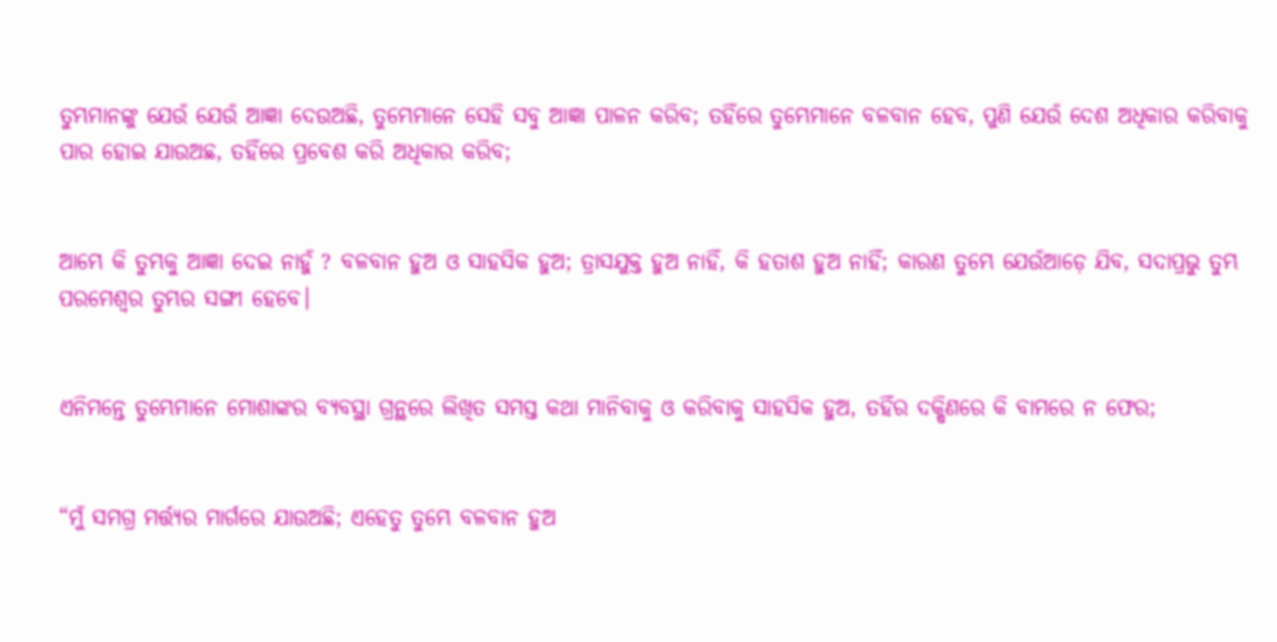ତୁମ୍ଭମାନଙ୍କୁ ଯେଉଁ ଯେଉଁ ଆଜ୍ଞା ଦେଉଅଛି, ତୁମ୍ଭେମାନେ ସେହି ସବୁ ଆଜ୍ଞା ପାଳନ କରିବ; ତହିଁରେ ତୁମ୍ଭେମାନେ ବଳବାନ ହେବ, ପୁଣି ଯେଉଁ ଦେଶ ଅଧିକାର କରିବାକୁ ପାର ହୋଇ ଯାଉଅଛ, ତହିଁରେ ପ୍ରବେଶ କରି ଅଧିକାର କରିବ;


ଆମ୍ଭେ କି ତୁମ୍ଭକୁ ଆଜ୍ଞା ଦେଇ ନାହୁଁ ? ବଳବାନ ହୁଅ ଓ ସାହସିକ ହୁଅ; ତ୍ରାସଯୁକ୍ତ ହୁଅ ନାହିଁ, କି ହତାଶ ହୁଅ ନାହିଁ; କାରଣ ତୁମ୍ଭେ ଯେଉଁଆଡ଼େ ଯିବ, ସଦାପ୍ରଭୁ ତୁମ୍ଭ ପରମେଶ୍ୱର ତୁମ୍ଭର ସଙ୍ଗୀ ହେବେ।


ଏନିମନ୍ତେ ତୁମ୍ଭେମାନେ ମୋଶାଙ୍କର ବ୍ୟବସ୍ଥା ଗ୍ରନ୍ଥରେ ଲିଖିତ ସମସ୍ତ କଥା ମାନିବାକୁ ଓ କରିବାକୁ ସାହସିକ ହୁଅ, ତହିଁର ଦକ୍ଷିଣରେ କି ବାମରେ ନ ଫେର;


“ମୁଁ ସମଗ୍ର ମର୍ତ୍ତ୍ୟର ମାର୍ଗରେ ଯାଉଅଛି; ଏହେତୁ ତୁମ୍ଭେ ବଳବାନ ହୁଅ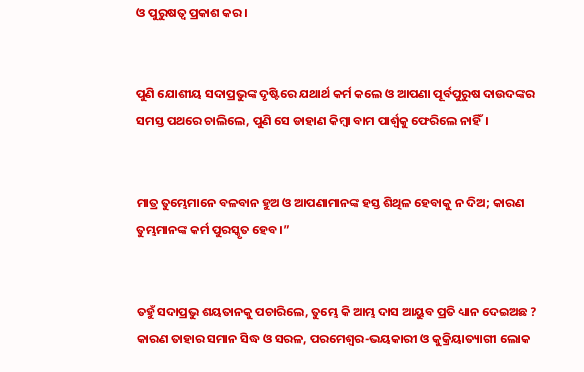ଓ ପୁରୁଷତ୍ୱ ପ୍ରକାଶ କର।


ପୁଣି ଯୋଶୀୟ ସଦାପ୍ରଭୁଙ୍କ ଦୃଷ୍ଟିରେ ଯଥାର୍ଥ କର୍ମ କଲେ ଓ ଆପଣା ପୂର୍ବପୁରୁଷ ଦାଉଦଙ୍କର ସମସ୍ତ ପଥରେ ଚାଲିଲେ, ପୁଣି ସେ ଡାହାଣ କିମ୍ବା ବାମ ପାର୍ଶ୍ୱକୁ ଫେରିଲେ ନାହିଁ।


ମାତ୍ର ତୁମ୍ଭେମାନେ ବଳବାନ ହୁଅ ଓ ଆପଣାମାନଙ୍କ ହସ୍ତ ଶିଥିଳ ହେବାକୁ ନ ଦିଅ; କାରଣ ତୁମ୍ଭମାନଙ୍କ କର୍ମ ପୁରସ୍କୃତ ହେବ।”


ତହୁଁ ସଦାପ୍ରଭୁ ଶୟତାନକୁ ପଚାରିଲେ, ତୁମ୍ଭେ କି ଆମ୍ଭ ଦାସ ଆୟୁବ ପ୍ରତି ଧ୍ୟାନ ଦେଇଅଛ ? କାରଣ ତାହାର ସମାନ ସିଦ୍ଧ ଓ ସରଳ, ପରମେଶ୍ୱର-ଭୟକାରୀ ଓ କୁକ୍ରିୟାତ୍ୟାଗୀ ଲୋକ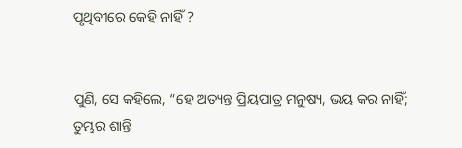ପୃଥିବୀରେ କେହି ନାହିଁ ?


ପୁଣି, ସେ କହିଲେ, “ହେ ଅତ୍ୟନ୍ତ ପ୍ରିୟପାତ୍ର ମନୁଷ୍ୟ, ଭୟ କର ନାହିଁ; ତୁମ୍ଭର ଶାନ୍ତି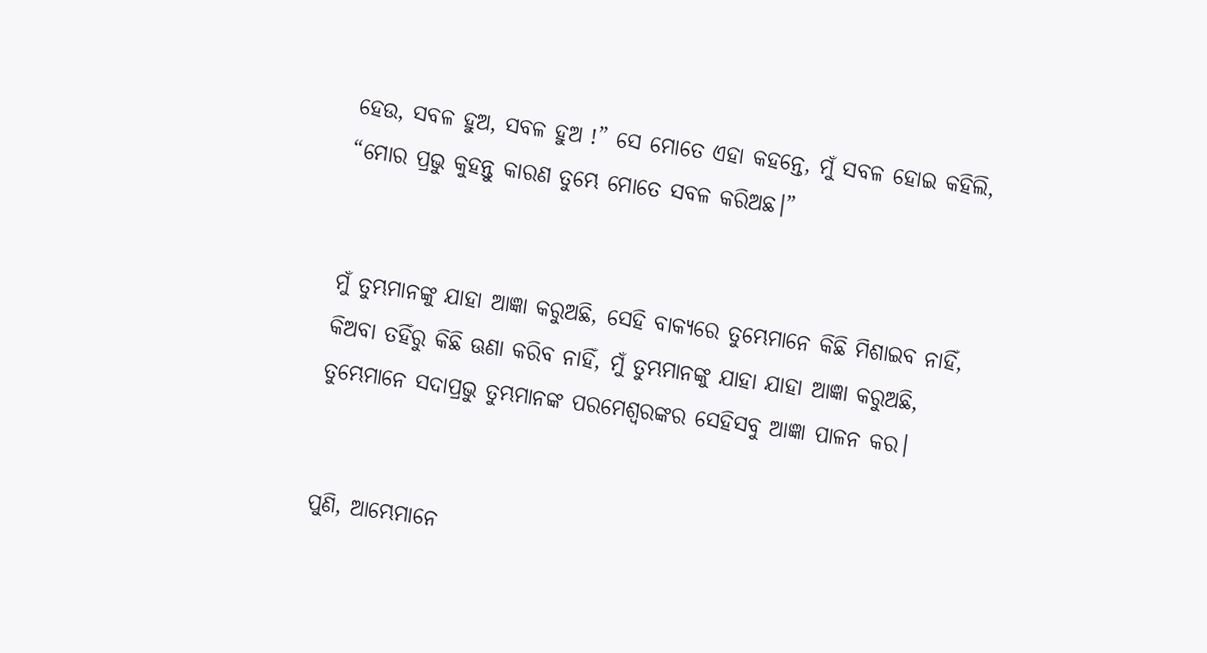ହେଉ, ସବଳ ହୁଅ, ସବଳ ହୁଅ !” ସେ ମୋତେ ଏହା କହନ୍ତେ, ମୁଁ ସବଳ ହୋଇ କହିଲି, “ମୋର ପ୍ରଭୁ କୁହନ୍ତୁ କାରଣ ତୁମ୍ଭେ ମୋତେ ସବଳ କରିଅଛ।”


ମୁଁ ତୁମ୍ଭମାନଙ୍କୁ ଯାହା ଆଜ୍ଞା କରୁଅଛି, ସେହି ବାକ୍ୟରେ ତୁମ୍ଭେମାନେ କିଛି ମିଶାଇବ ନାହିଁ, କିଅବା ତହିଁରୁ କିଛି ଊଣା କରିବ ନାହିଁ, ମୁଁ ତୁମ୍ଭମାନଙ୍କୁ ଯାହା ଯାହା ଆଜ୍ଞା କରୁଅଛି, ତୁମ୍ଭେମାନେ ସଦାପ୍ରଭୁ ତୁମ୍ଭମାନଙ୍କ ପରମେଶ୍ୱରଙ୍କର ସେହିସବୁ ଆଜ୍ଞା ପାଳନ କର।


ପୁଣି, ଆମ୍ଭେମାନେ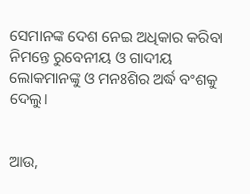ସେମାନଙ୍କ ଦେଶ ନେଇ ଅଧିକାର କରିବା ନିମନ୍ତେ ରୁବେନୀୟ ଓ ଗାଦୀୟ ଲୋକମାନଙ୍କୁ ଓ ମନଃଶିର ଅର୍ଦ୍ଧ ବଂଶକୁ ଦେଲୁ।


ଆଉ,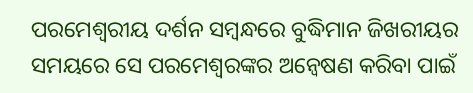ପରମେଶ୍ୱରୀୟ ଦର୍ଶନ ସମ୍ବନ୍ଧରେ ବୁଦ୍ଧିମାନ ଜିଖରୀୟର ସମୟରେ ସେ ପରମେଶ୍ୱରଙ୍କର ଅନ୍ୱେଷଣ କରିବା ପାଇଁ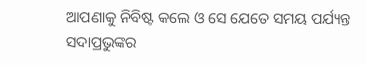ଆପଣାକୁ ନିବିଷ୍ଟ କଲେ ଓ ସେ ଯେତେ ସମୟ ପର୍ଯ୍ୟନ୍ତ ସଦାପ୍ରଭୁଙ୍କର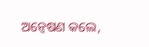ଅନ୍ୱେଷଣ କଲେ,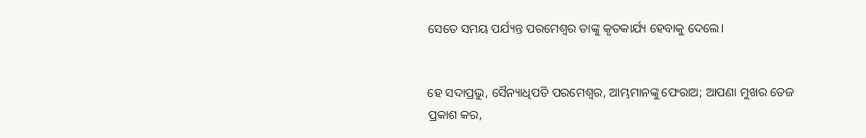ସେତେ ସମୟ ପର୍ଯ୍ୟନ୍ତ ପରମେଶ୍ୱର ତାଙ୍କୁ କୃତକାର୍ଯ୍ୟ ହେବାକୁ ଦେଲେ।


ହେ ସଦାପ୍ରଭୁ, ସୈନ୍ୟାଧିପତି ପରମେଶ୍ୱର, ଆମ୍ଭମାନଙ୍କୁ ଫେରାଅ; ଆପଣା ମୁଖର ତେଜ ପ୍ରକାଶ କର,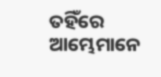ତହିଁରେ ଆମ୍ଭେମାନେ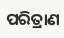ପରିତ୍ରାଣ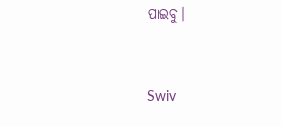ପାଇବୁ।


Swiv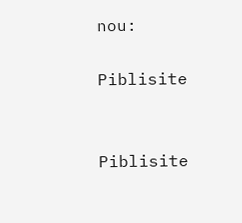nou:

Piblisite


Piblisite